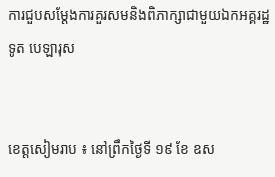ការជួបសម្តែងការគួរសមនិងពិភាក្សាជាមួយឯកអគ្គរដ្ឋទូត បេឡារុស


ខេត្តសៀមរាប ៖ នៅព្រឹកថ្ងៃទី ១៩ ខែ ឧស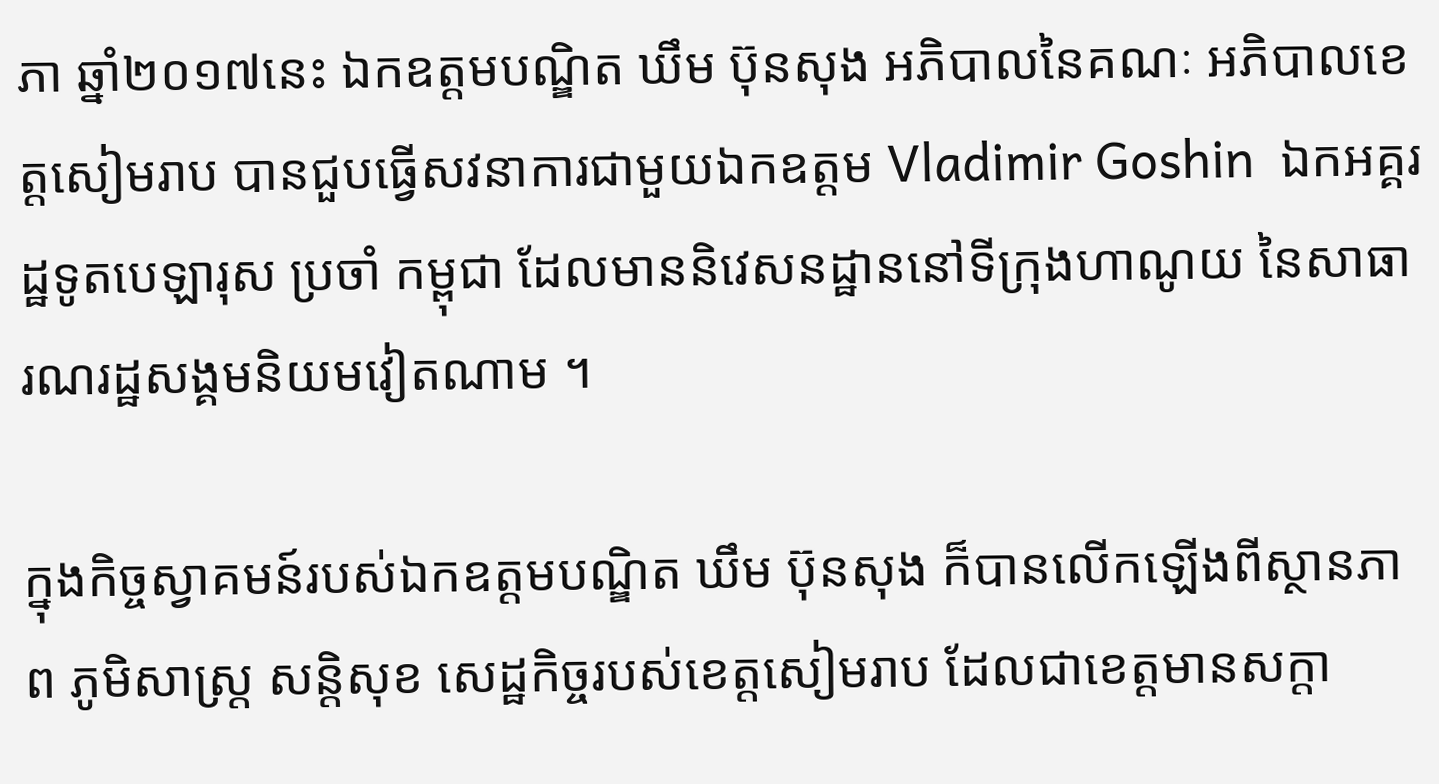ភា ឆ្នាំ២០១៧នេះ ឯកឧត្តមបណ្ឌិត ឃឹម ប៊ុនសុង អភិបាលនៃគណៈ អភិបាលខេត្តសៀមរាប បានជួបធ្វើសវនាការជាមួយឯកឧត្តម Vladimir Goshin  ឯកអគ្គរដ្ឋទូតបេឡារុស ប្រចាំ កម្ពុជា ដែលមាននិវេសនដ្ឋាននៅទីក្រុងហាណូយ នៃសាធារណរដ្ឋសង្គមនិយមវៀតណាម ។

ក្នុងកិច្ចស្វាគមន៍របស់ឯកឧត្តមបណ្ឌិត ឃឹម ប៊ុនសុង ក៏បានលើកឡើងពីស្ថានភាព ភូមិសាស្ត្រ សន្តិសុខ សេដ្ឋកិច្ចរបស់ខេត្តសៀមរាប ដែលជាខេត្តមានសក្តា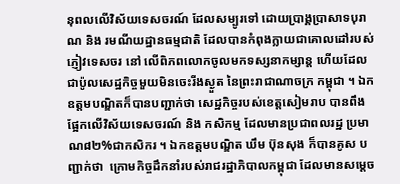នុពលលើវិស័យទេសចរណ៍ ដែលសម្បូរទៅ ដោយប្រាង្គប្រាសាទបុរាណ និង រមណីយដ្ឋានធម្មជាតិ ដែលបានកំពុងក្លាយជាគោលដៅរបស់ភ្ញៀវទេសចរ នៅ លើពិភពលោកចូលមកទស្សនាកម្សាន្ត ហើយដែលជាប៉ូលសេដ្ឋកិច្ចមួយមិនចេះរីងស្ងួត នៃព្រះរាជាណាចក្រ កម្ពុជា ។ ឯកឧត្តមបណ្ឌិតក៏បានបញ្ជាក់ថា សេដ្ឋកិច្ចរបស់ខេត្តសៀមរាប បានពឹងផ្អែកលើវិស័យទេសចរណ៍ និង កសិកម្ម ដែលមានប្រជាពលរដ្ឋ ប្រមាណ៨២%ជាកសិករ ។ ឯកឧត្តមបណ្ឌិត ឃឹម ប៊ុនសុង ក៏បានគូស បញ្ជាក់ថា  ក្រោមកិច្ចដឹកនាំរបស់រាជរដ្ឋាភិបាលកម្ពុជា ដែលមានសម្តេច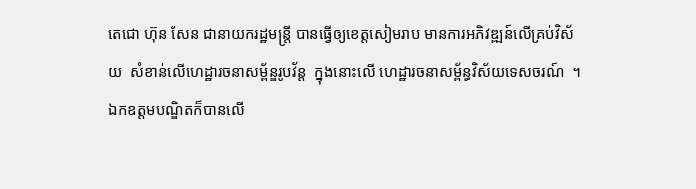តេជោ ហ៊ុន សែន ជានាយករដ្ឋមន្ត្រី បានធ្វើឲ្យខេត្តសៀមរាប មានការអភិវឌ្ឍន៍លើគ្រប់វិស័យ  សំខាន់លើហេដ្ឋារចនាសម្ព័ន្ឌរូបវ័ន្ត  ក្នុងនោះលើ ហេដ្ឋារចនាសម្ព័ន្ធវិស័យទេសចរណ៍  ។ ឯកឧត្តមបណ្ឌិតក៏បានលើ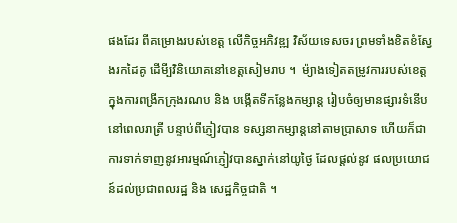ផងដែរ ពីគម្រោងរបស់ខេត្ត លើកិច្ចអភិវឌ្ឍ វិស័យទេសចរ ព្រមទាំងខិតខំស្វែងរកដៃគូ ដើមី្បវិនិយោគនៅខេត្តសៀមរាប ។  ម៉្យាងទៀតតម្រូវការរបស់ខេត្ត ក្នុងការពង្រីកក្រុងរណប និង បង្កើតទីកន្លែងកម្សាន្ត រៀបចំឲ្យមានផ្សារទំនើប នៅពេលរាត្រី បន្ទាប់ពីភ្ញៀវបាន ទស្សនាកម្សាន្តនៅតាមប្រាសាទ ហើយក៏ជាការទាក់ទាញនូវអារម្មណ៍ភ្ញៀវបានស្នាក់នៅយូថ្ងៃ ដែលផ្តល់នូវ ផលប្រយោជន៍ដល់ប្រជាពលរដ្ឋ និង សេដ្ឋកិច្ចជាតិ ។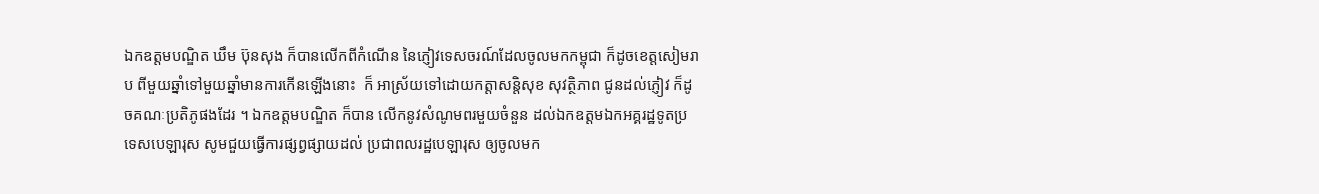ឯកឧត្តមបណ្ឌិត ឃឹម ប៊ុនសុង ក៏បានលើកពីកំណើន នៃភ្ញៀវទេសចរណ៍ដែលចូលមកកម្ពុជា ក៏ដូចខេត្តសៀមរាប ពីមួយឆ្នាំទៅមួយឆ្នាំមានការកើនឡើងនោះ  ក៏ អាស្រ័យទៅដោយកត្តាសន្តិសុខ សុវត្ថិភាព ជូនដល់ភ្ញៀវ ក៏ដូចគណៈប្រតិភូផងដែរ ។ ឯកឧត្តមបណ្ឌិត ក៏បាន លើកនូវសំណូមពរមួយចំនួន ដល់ឯកឧត្តមឯកអគ្គរដ្ឋទូតប្រទេសបេឡារុស សូមជួយធ្វើការផ្សព្វផ្សាយដល់ ប្រជាពលរដ្ឋបេឡារុស ឲ្យចូលមក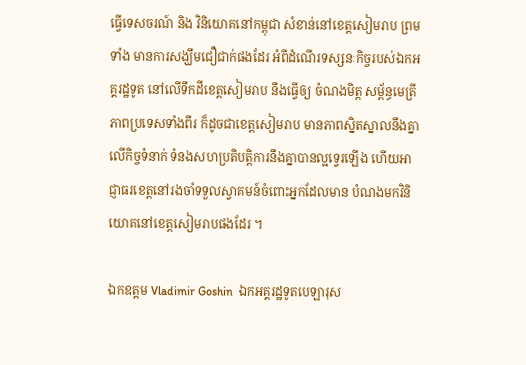ធ្វើទេសចរណ៍ និង វិនិយោគនៅកម្ពុជា សំខាន់នៅខេត្តសៀមរាប ព្រមទាំង មានការសង្ឃឹមជឿជាក់ផងដែរ អំពីដំណើរទស្សនៈកិច្ចរបស់ឯកអគ្គរដ្ឋទូត នៅលើទឹកដីខេត្តសៀមរាប នឹងធ្វើឲ្យ ចំណងមិត្ត សម្ព័ន្ធមេត្រីភាពប្រទេសទាំងពីរ ក៏ដូចជាខេត្តសៀមរាប មានភាពស្និតស្នាលនឹងគ្នា លើកិច្ចទំនាក់ ទំនងសហប្រតិបត្តិការនឹងគ្នាបានល្អទ្វេរឡើង ហើយអាជ្ញាធរខេត្តនៅរងចាំទទួលស្វាគមន៍ចំពោះអ្នកដែលមាន បំណងមកវិនិយោគនៅខេត្តសៀមរាបផងដែរ ។

ឯកឧត្តម Vladimir Goshin  ឯកអគ្គរដ្ឋទូតបេឡារុស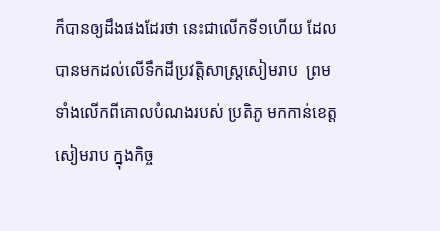ក៏បានឲ្យដឹងផងដែរថា នេះជាលើកទី១ហើយ ដែលបានមកដល់លើទឹកដីប្រវត្តិសាស្ត្រសៀមរាប  ព្រមទាំងលើកពីគោលបំណងរបស់ ប្រតិភូ មកកាន់ខេត្ត សៀមរាប ក្នុងកិច្ច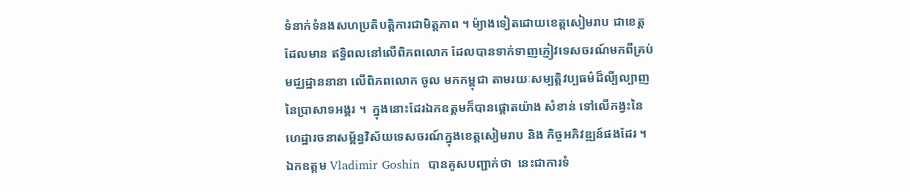ទំនាក់ទំនងសហប្រតិបត្តិការជាមិត្តភាព ។ ម៉្យាងទៀតដោយខេត្តសៀមរាប ជាខេត្តដែលមាន ឥទ្ធិពលនៅលើពិភពលោក ដែលបានទាក់ទាញភ្ញៀវទេសចរណ៍មកពីគ្រប់មជ្ឈដ្ឋាននានា លើពិភពលោក ចូល មកកម្ពុជា តាមរយៈសម្បត្តិវប្បធម៌ដ៏លី្បល្បាញ នៃប្រាសាទអង្គរ ។  ក្នុងនោះដែរឯកឧត្តមក៏បានផ្តោតយ៉ាង សំខាន់ ទៅលើកង្វះនៃហេដ្ឋារចនាសម្ព័ន្ធវិស័យទេសចរណ៍ក្នុងខេត្តសៀមរាប និង កិច្ចអភិវឌ្ឍន៍ផងដែរ ។ ឯកឧត្តម Vladimir Goshin  បានគូសបញ្ជាក់ថា  នេះជាការទំ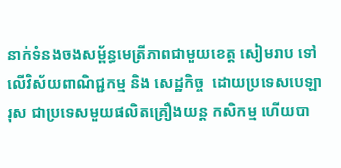នាក់ទំនងចងសម្ព័ន្ធមេត្រីភាពជាមួយខេត្ត សៀមរាប ទៅលើវិស័យពាណិជ្ជកម្ម និង សេដ្ឋកិច្ច  ដោយប្រទេសបេឡារុស ជាប្រទេសមួយផលិតគ្រឿងយន្ត កសិកម្ម ហើយបា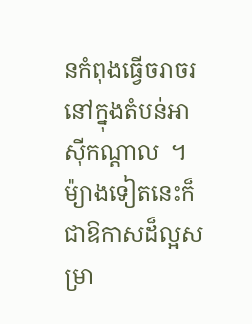នកំពុងធ្វើចរាចរនៅក្នុងតំបន់អាស៊ីកណ្តាល  ។  ម៉្យាងទៀតនេះក៏ជាឱកាសដ៏ល្អសម្រា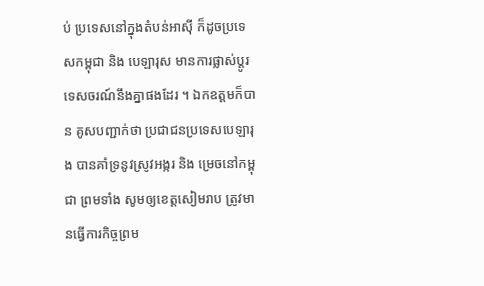ប់ ប្រទេសនៅក្នុងតំបន់អាស៊ី ក៏ដូចប្រទេសកម្ពុជា និង បេឡារុស មានការផ្លាស់ប្តូរទេសចរណ៍នឹងគ្នាផងដែរ ។ ឯកឧត្តមក៏បាន គូសបញ្ជាក់ថា ប្រជាជនប្រទេសបេឡារុង បានគាំទ្រនូវស្រូវអង្ករ និង ម្រេចនៅកម្ពុជា ព្រមទាំង សូមឲ្យខេត្តសៀមរាប ត្រូវមានធ្វើការកិច្ចព្រម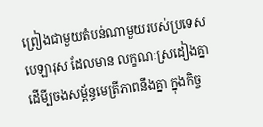ព្រៀងជាមួយតំបន់ណាមួយរបស់ប្រទេសបេឡារុស ដែលមាន លក្ខណៈស្រដៀងគ្នា ដើមី្បចងសម្ព័ន្ធមេត្រីភាពនឹងគ្នា ក្នុងកិច្ច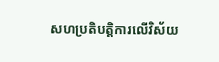សហប្រតិបត្តិការលើវិស័យ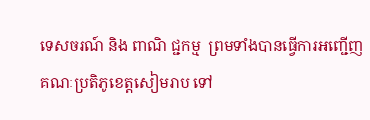ទេសចរណ៍ និង ពាណិ ជ្ជកម្ម  ព្រមទាំងបានធ្វើការអញ្ជើញគណៈប្រតិភូខេត្តសៀមរាប ទៅ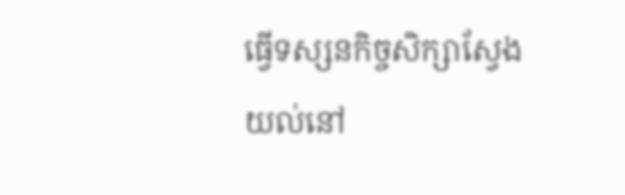ធ្វើទស្សនកិច្ចសិក្សាស្វែងយល់នៅ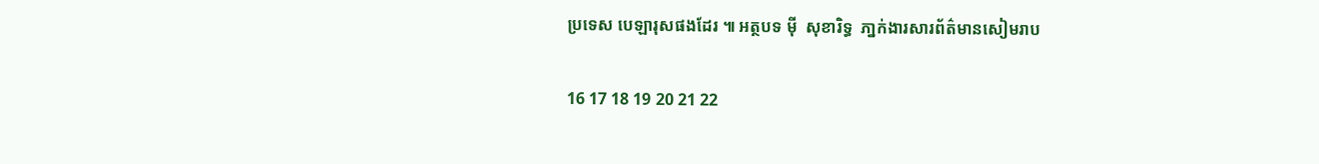ប្រទេស បេឡារុសផងដែរ ៕ អត្ថបទ ម៉ី  សុខារិទ្ធ  ភា្នក់ងារសារព័ត៌មានសៀមរាប

16 17 18 19 20 21 22